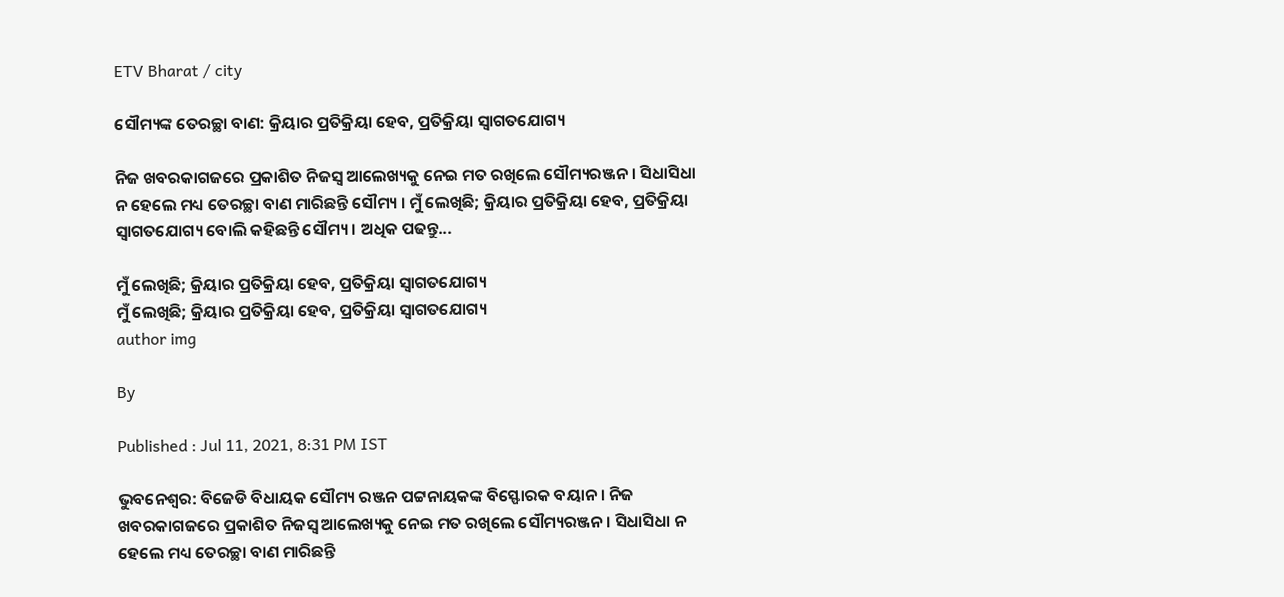ETV Bharat / city

ସୌମ୍ୟଙ୍କ ତେରଚ୍ଛା ବାଣ: କ୍ରିୟାର ପ୍ରତିକ୍ରିୟା ହେବ, ପ୍ରତିକ୍ରିୟା ସ୍ଵାଗତଯୋଗ୍ୟ

ନିଜ ଖବରକାଗଜରେ ପ୍ରକାଶିତ ନିଜସ୍ଵ ଆଲେଖ୍ୟକୁ ନେଇ ମତ ରଖିଲେ ସୌମ୍ୟରଞ୍ଜନ । ସିଧାସିଧା ନ ହେଲେ ମଧ୍ୟ ତେରଚ୍ଛା ବାଣ ମାରିଛନ୍ତି ସୌମ୍ୟ । ମୁଁ ଲେଖିଛି; କ୍ରିୟାର ପ୍ରତିକ୍ରିୟା ହେବ, ପ୍ରତିକ୍ରିୟା ସ୍ଵାଗତଯୋଗ୍ୟ ବୋଲି କହିଛନ୍ତି ସୌମ୍ୟ । ଅଧିକ ପଢନ୍ତୁ...

ମୁଁ ଲେଖିଛି; କ୍ରିୟାର ପ୍ରତିକ୍ରିୟା ହେବ, ପ୍ରତିକ୍ରିୟା ସ୍ଵାଗତଯୋଗ୍ୟ
ମୁଁ ଲେଖିଛି; କ୍ରିୟାର ପ୍ରତିକ୍ରିୟା ହେବ, ପ୍ରତିକ୍ରିୟା ସ୍ଵାଗତଯୋଗ୍ୟ
author img

By

Published : Jul 11, 2021, 8:31 PM IST

ଭୁବନେଶ୍ବର: ବିଜେଡି ବିଧାୟକ ସୌମ୍ୟ ରଞ୍ଜନ ପଟ୍ଟନାୟକଙ୍କ ବିସ୍ଫୋରକ ବୟାନ । ନିଜ ଖବରକାଗଜରେ ପ୍ରକାଶିତ ନିଜସ୍ଵ ଆଲେଖ୍ୟକୁ ନେଇ ମତ ରଖିଲେ ସୌମ୍ୟରଞ୍ଜନ । ସିଧାସିଧା ନ ହେଲେ ମଧ୍ୟ ତେରଚ୍ଛା ବାଣ ମାରିଛନ୍ତି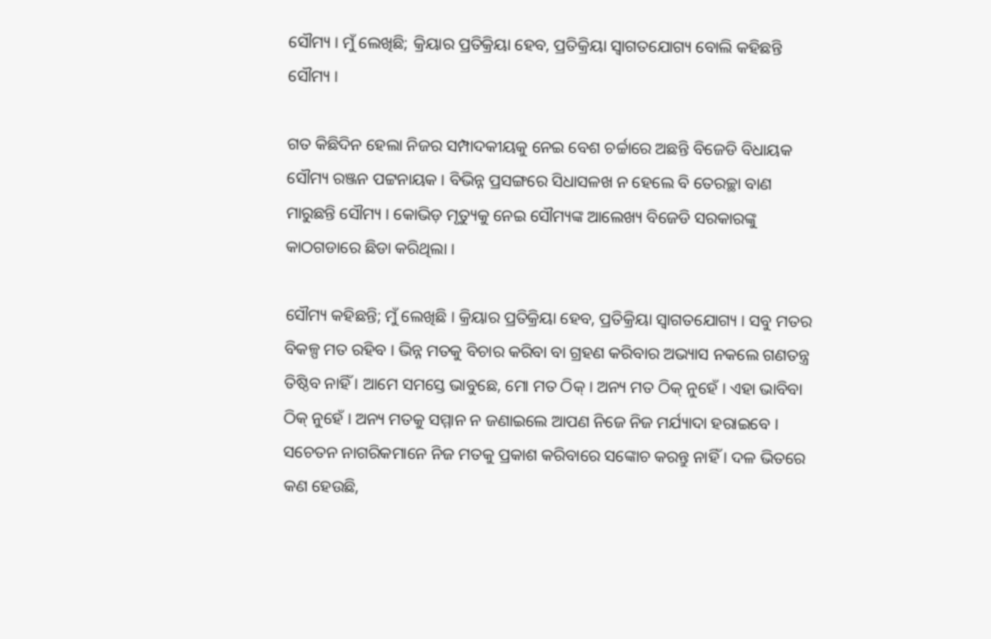ସୌମ୍ୟ । ମୁଁ ଲେଖିଛି; କ୍ରିୟାର ପ୍ରତିକ୍ରିୟା ହେବ, ପ୍ରତିକ୍ରିୟା ସ୍ଵାଗତଯୋଗ୍ୟ ବୋଲି କହିଛନ୍ତି ସୌମ୍ୟ ।

ଗତ କିଛିଦିନ ହେଲା ନିଜର ସମ୍ପାଦକୀୟକୁ ନେଇ ବେଶ ଚର୍ଚ୍ଚାରେ ଅଛନ୍ତି ବିଜେଡି ବିଧାୟକ ସୌମ୍ୟ ରଞ୍ଜନ ପଟ୍ଟନାୟକ । ବିଭିନ୍ନ ପ୍ରସଙ୍ଗରେ ସିଧାସଳଖ ନ ହେଲେ ବି ତେରଚ୍ଛା ବାଣ ମାରୁଛନ୍ତି ସୌମ୍ୟ । କୋଭିଡ଼ ମୃତ୍ୟୁକୁ ନେଇ ସୌମ୍ୟଙ୍କ ଆଲେଖ୍ୟ ବିଜେଡି ସରକାରଙ୍କୁ କାଠଗଡାରେ ଛିଡା କରିଥିଲା ।

ସୌମ୍ୟ କହିଛନ୍ତି; ମୁଁ ଲେଖିଛି । କ୍ରିୟାର ପ୍ରତିକ୍ରିୟା ହେବ, ପ୍ରତିକ୍ରିୟା ସ୍ଵାଗତଯୋଗ୍ୟ । ସବୁ ମତର ବିକଳ୍ପ ମତ ରହିବ । ଭିନ୍ନ ମତକୁ ବିଚାର କରିବା ବା ଗ୍ରହଣ କରିବାର ଅଭ୍ୟାସ ନକଲେ ଗଣତନ୍ତ୍ର ତିଷ୍ଠିବ ନାହିଁ । ଆମେ ସମସ୍ତେ ଭାବୁଛେ, ମୋ ମତ ଠିକ୍ । ଅନ୍ୟ ମତ ଠିକ୍ ନୁହେଁ । ଏହା ଭାବିବା ଠିକ୍ ନୁହେଁ । ଅନ୍ୟ ମତକୁ ସମ୍ମାନ ନ ଜଣାଇଲେ ଆପଣ ନିଜେ ନିଜ ମର୍ଯ୍ୟାଦା ହରାଇବେ । ସଚେତନ ନାଗରିକମାନେ ନିଜ ମତକୁ ପ୍ରକାଶ କରିବାରେ ସଙ୍କୋଚ କରନ୍ତୁ ନାହିଁ । ଦଳ ଭିତରେ କଣ ହେଉଛି,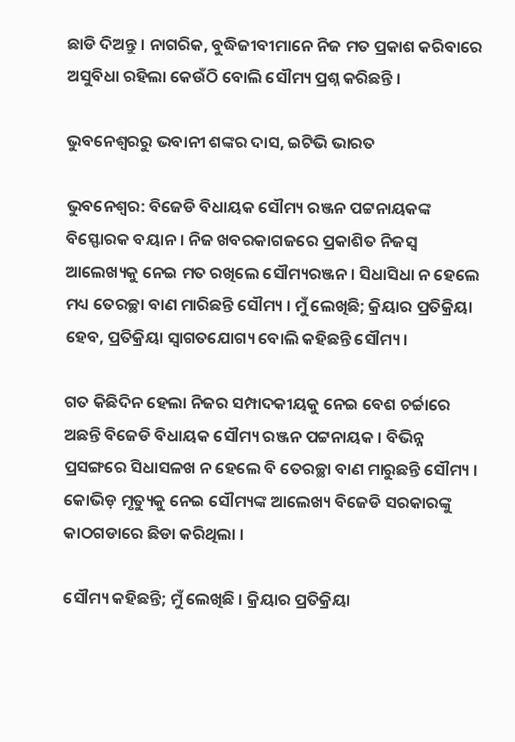ଛାଡି ଦିଅନ୍ତୁ । ନାଗରିକ, ବୁଦ୍ଧିଜୀବୀମାନେ ନିଜ ମତ ପ୍ରକାଶ କରିବାରେ ଅସୁବିଧା ରହିଲା କେଉଁଠି ବୋଲି ସୌମ୍ୟ ପ୍ରଶ୍ନ କରିଛନ୍ତି ।

ଭୁବନେଶ୍ବରରୁ ଭବାନୀ ଶଙ୍କର ଦାସ, ଇଟିଭି ଭାରତ

ଭୁବନେଶ୍ବର: ବିଜେଡି ବିଧାୟକ ସୌମ୍ୟ ରଞ୍ଜନ ପଟ୍ଟନାୟକଙ୍କ ବିସ୍ଫୋରକ ବୟାନ । ନିଜ ଖବରକାଗଜରେ ପ୍ରକାଶିତ ନିଜସ୍ଵ ଆଲେଖ୍ୟକୁ ନେଇ ମତ ରଖିଲେ ସୌମ୍ୟରଞ୍ଜନ । ସିଧାସିଧା ନ ହେଲେ ମଧ୍ୟ ତେରଚ୍ଛା ବାଣ ମାରିଛନ୍ତି ସୌମ୍ୟ । ମୁଁ ଲେଖିଛି; କ୍ରିୟାର ପ୍ରତିକ୍ରିୟା ହେବ, ପ୍ରତିକ୍ରିୟା ସ୍ଵାଗତଯୋଗ୍ୟ ବୋଲି କହିଛନ୍ତି ସୌମ୍ୟ ।

ଗତ କିଛିଦିନ ହେଲା ନିଜର ସମ୍ପାଦକୀୟକୁ ନେଇ ବେଶ ଚର୍ଚ୍ଚାରେ ଅଛନ୍ତି ବିଜେଡି ବିଧାୟକ ସୌମ୍ୟ ରଞ୍ଜନ ପଟ୍ଟନାୟକ । ବିଭିନ୍ନ ପ୍ରସଙ୍ଗରେ ସିଧାସଳଖ ନ ହେଲେ ବି ତେରଚ୍ଛା ବାଣ ମାରୁଛନ୍ତି ସୌମ୍ୟ । କୋଭିଡ଼ ମୃତ୍ୟୁକୁ ନେଇ ସୌମ୍ୟଙ୍କ ଆଲେଖ୍ୟ ବିଜେଡି ସରକାରଙ୍କୁ କାଠଗଡାରେ ଛିଡା କରିଥିଲା ।

ସୌମ୍ୟ କହିଛନ୍ତି; ମୁଁ ଲେଖିଛି । କ୍ରିୟାର ପ୍ରତିକ୍ରିୟା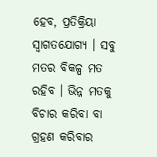ହେବ, ପ୍ରତିକ୍ରିୟା ସ୍ଵାଗତଯୋଗ୍ୟ । ସବୁ ମତର ବିକଳ୍ପ ମତ ରହିବ । ଭିନ୍ନ ମତକୁ ବିଚାର କରିବା ବା ଗ୍ରହଣ କରିବାର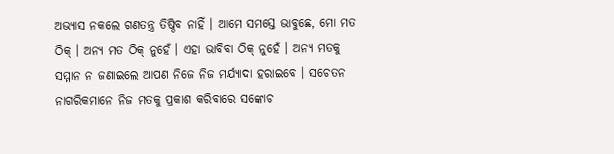ଅଭ୍ୟାସ ନକଲେ ଗଣତନ୍ତ୍ର ତିଷ୍ଠିବ ନାହିଁ । ଆମେ ସମସ୍ତେ ଭାବୁଛେ, ମୋ ମତ ଠିକ୍ । ଅନ୍ୟ ମତ ଠିକ୍ ନୁହେଁ । ଏହା ଭାବିବା ଠିକ୍ ନୁହେଁ । ଅନ୍ୟ ମତକୁ ସମ୍ମାନ ନ ଜଣାଇଲେ ଆପଣ ନିଜେ ନିଜ ମର୍ଯ୍ୟାଦା ହରାଇବେ । ସଚେତନ ନାଗରିକମାନେ ନିଜ ମତକୁ ପ୍ରକାଶ କରିବାରେ ସଙ୍କୋଚ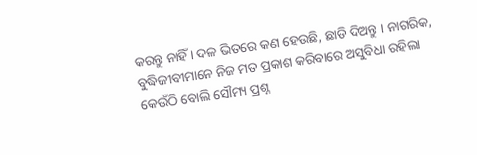କରନ୍ତୁ ନାହିଁ । ଦଳ ଭିତରେ କଣ ହେଉଛି, ଛାଡି ଦିଅନ୍ତୁ । ନାଗରିକ, ବୁଦ୍ଧିଜୀବୀମାନେ ନିଜ ମତ ପ୍ରକାଶ କରିବାରେ ଅସୁବିଧା ରହିଲା କେଉଁଠି ବୋଲି ସୌମ୍ୟ ପ୍ରଶ୍ନ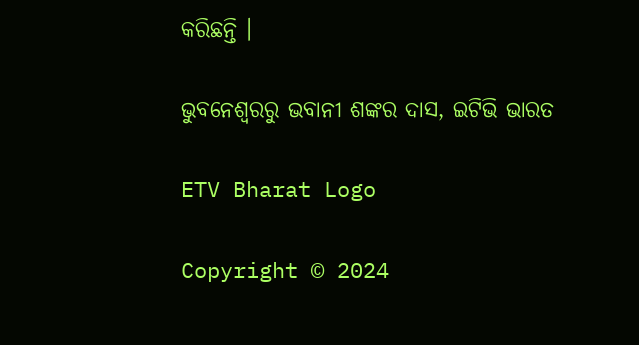କରିଛନ୍ତି ।

ଭୁବନେଶ୍ବରରୁ ଭବାନୀ ଶଙ୍କର ଦାସ, ଇଟିଭି ଭାରତ

ETV Bharat Logo

Copyright © 2024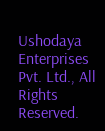Ushodaya Enterprises Pvt. Ltd., All Rights Reserved.